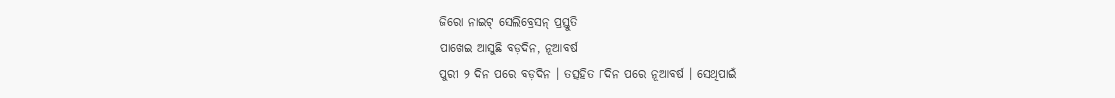ଜିରୋ ନାଇଟ୍ ସେଲିବ୍ରେସନ୍ ପ୍ରସ୍ତୁତି
ପାଖେଇ ଆସୁଛି ବଡ଼ଦିନ, ନୂଆବର୍ଷ
ପୁରୀ ୨ ଦିନ ପରେ ବଡ଼ଦିନ । ତତ୍ସହିତ ୮ଦିନ ପରେ ନୂଆବର୍ଷ । ସେଥିପାଇଁ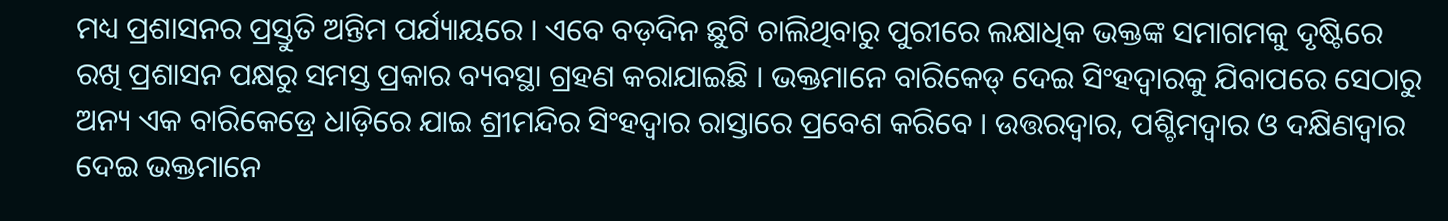ମଧ୍ୟ ପ୍ରଶାସନର ପ୍ରସ୍ତୁତି ଅନ୍ତିମ ପର୍ଯ୍ୟାୟରେ । ଏବେ ବଡ଼ଦିନ ଛୁଟି ଚାଲିଥିବାରୁ ପୁରୀରେ ଲକ୍ଷାଧିକ ଭକ୍ତଙ୍କ ସମାଗମକୁ ଦୃଷ୍ଟିରେ ରଖି ପ୍ରଶାସନ ପକ୍ଷରୁ ସମସ୍ତ ପ୍ରକାର ବ୍ୟବସ୍ଥା ଗ୍ରହଣ କରାଯାଇଛି । ଭକ୍ତମାନେ ବାରିକେଡ୍ ଦେଇ ସିଂହଦ୍ୱାରକୁ ଯିବାପରେ ସେଠାରୁ ଅନ୍ୟ ଏକ ବାରିକେଡ୍ରେ ଧାଡ଼ିରେ ଯାଇ ଶ୍ରୀମନ୍ଦିର ସିଂହଦ୍ୱାର ରାସ୍ତାରେ ପ୍ରବେଶ କରିବେ । ଉତ୍ତରଦ୍ୱାର, ପଶ୍ଚିମଦ୍ୱାର ଓ ଦକ୍ଷିଣଦ୍ୱାର ଦେଇ ଭକ୍ତମାନେ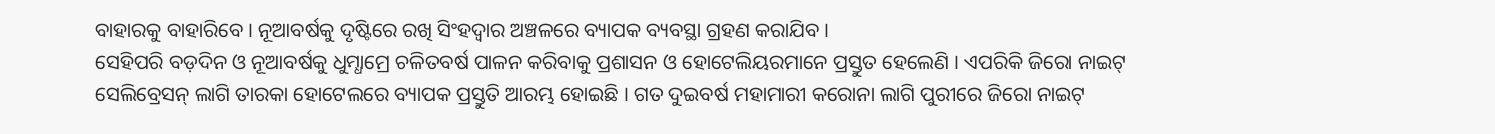ବାହାରକୁ ବାହାରିବେ । ନୂଆବର୍ଷକୁ ଦୃଷ୍ଟିରେ ରଖି ସିଂହଦ୍ୱାର ଅଞ୍ଚଳରେ ବ୍ୟାପକ ବ୍ୟବସ୍ଥା ଗ୍ରହଣ କରାଯିବ ।
ସେହିପରି ବଡ଼ଦିନ ଓ ନୂଆବର୍ଷକୁ ଧୁମ୍ଧାମ୍ରେ ଚଳିତବର୍ଷ ପାଳନ କରିବାକୁ ପ୍ରଶାସନ ଓ ହୋଟେଲିୟରମାନେ ପ୍ରସ୍ତୁତ ହେଲେଣି । ଏପରିକି ଜିରୋ ନାଇଟ୍ ସେଲିବ୍ରେସନ୍ ଲାଗି ତାରକା ହୋଟେଲରେ ବ୍ୟାପକ ପ୍ରସ୍ତୁତି ଆରମ୍ଭ ହୋଇଛି । ଗତ ଦୁଇବର୍ଷ ମହାମାରୀ କରୋନା ଲାଗି ପୁରୀରେ ଜିରୋ ନାଇଟ୍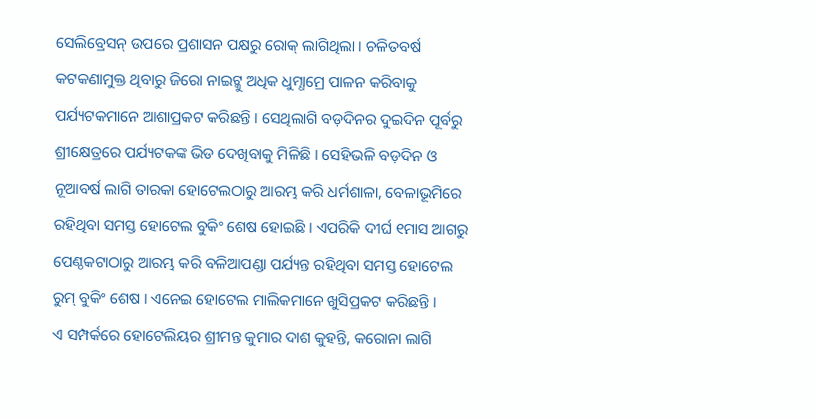ସେଲିବ୍ରେସନ୍ ଉପରେ ପ୍ରଶାସନ ପକ୍ଷରୁ ରୋକ୍ ଲାଗିଥିଲା । ଚଳିତବର୍ଷ କଟକଣାମୁକ୍ତ ଥିବାରୁ ଜିରୋ ନାଇଟ୍କୁ ଅଧିକ ଧୁମ୍ଧାମ୍ରେ ପାଳନ କରିବାକୁ ପର୍ଯ୍ୟଟକମାନେ ଆଶାପ୍ରକଟ କରିଛନ୍ତି । ସେଥିଲାଗି ବଡ଼ଦିନର ଦୁଇଦିନ ପୂର୍ବରୁ ଶ୍ରୀକ୍ଷେତ୍ରରେ ପର୍ଯ୍ୟଟକଙ୍କ ଭିଡ ଦେଖିବାକୁ ମିଳିଛି । ସେହିଭଳି ବଡ଼ଦିନ ଓ ନୂଆବର୍ଷ ଲାଗି ତାରକା ହୋଟେଲଠାରୁ ଆରମ୍ଭ କରି ଧର୍ମଶାଳା, ବେଳାଭୂମିରେ ରହିଥିବା ସମସ୍ତ ହୋଟେଲ ବୁକିଂ ଶେଷ ହୋଇଛି । ଏପରିକି ଦୀର୍ଘ ୧ମାସ ଆଗରୁ ପେଣ୍ଠକଟାଠାରୁ ଆରମ୍ଭ କରି ବଳିଆପଣ୍ଡା ପର୍ଯ୍ୟନ୍ତ ରହିଥିବା ସମସ୍ତ ହୋଟେଲ ରୁମ୍ ବୁକିଂ ଶେଷ । ଏନେଇ ହୋଟେଲ ମାଲିକମାନେ ଖୁସିପ୍ରକଟ କରିଛନ୍ତି ।
ଏ ସମ୍ପର୍କରେ ହୋଟେଲିୟର ଶ୍ରୀମନ୍ତ କୁମାର ଦାଶ କୁହନ୍ତି, କରୋନା ଲାଗି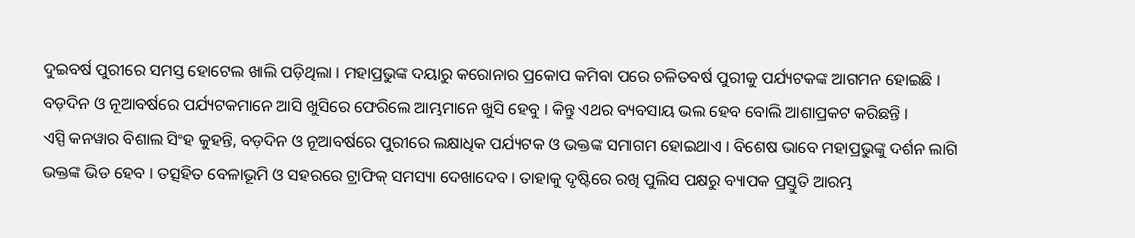ଦୁଇବର୍ଷ ପୁରୀରେ ସମସ୍ତ ହୋଟେଲ ଖାଲି ପଡ଼ିଥିଲା । ମହାପ୍ରଭୁଙ୍କ ଦୟାରୁ କରୋନାର ପ୍ରକୋପ କମିବା ପରେ ଚଳିତବର୍ଷ ପୁରୀକୁ ପର୍ଯ୍ୟଟକଙ୍କ ଆଗମନ ହୋଇଛି । ବଡ଼ଦିନ ଓ ନୂଆବର୍ଷରେ ପର୍ଯ୍ୟଟକମାନେ ଆସି ଖୁସିରେ ଫେରିଲେ ଆମ୍ଭମାନେ ଖୁସି ହେବୁ । କିନ୍ତୁ ଏଥର ବ୍ୟବସାୟ ଭଲ ହେବ ବୋଲି ଆଶାପ୍ରକଟ କରିଛନ୍ତି ।
ଏସ୍ପି କନୱାର ବିଶାଲ ସିଂହ କୁହନ୍ତି, ବଡ଼ଦିନ ଓ ନୂଆବର୍ଷରେ ପୁରୀରେ ଲକ୍ଷାଧିକ ପର୍ଯ୍ୟଟକ ଓ ଭକ୍ତଙ୍କ ସମାଗମ ହୋଇଥାଏ । ବିଶେଷ ଭାବେ ମହାପ୍ରଭୁଙ୍କୁ ଦର୍ଶନ ଲାଗି ଭକ୍ତଙ୍କ ଭିଡ ହେବ । ତତ୍ସହିତ ବେଳାଭୂମି ଓ ସହରରେ ଟ୍ରାଫିକ୍ ସମସ୍ୟା ଦେଖାଦେବ । ତାହାକୁ ଦୃଷ୍ଟିରେ ରଖି ପୁଲିସ ପକ୍ଷରୁ ବ୍ୟାପକ ପ୍ରସ୍ତୁତି ଆରମ୍ଭ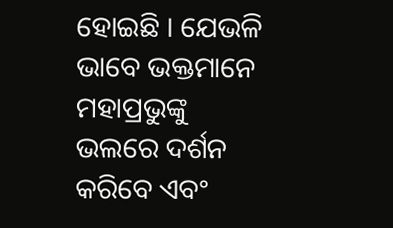ହୋଇଛି । ଯେଭଳି ଭାବେ ଭକ୍ତମାନେ ମହାପ୍ରଭୁଙ୍କୁ ଭଲରେ ଦର୍ଶନ କରିବେ ଏବଂ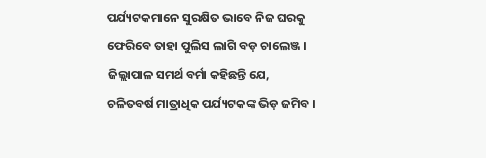ପର୍ଯ୍ୟଟକମାନେ ସୁରକ୍ଷିତ ଭାବେ ନିଜ ଘରକୁ ଫେରିବେ ତାହା ପୁଲିସ ଲାଗି ବଡ଼ ଚାଲେଞ୍ଜ ।
ଜିଲ୍ଲାପାଳ ସମର୍ଥ ବର୍ମା କହିଛନ୍ତି ଯେ, ଚଳିତବର୍ଷ ମାତ୍ରାଧିକ ପର୍ଯ୍ୟଟକଙ୍କ ଭିଡ଼ ଜମିବ ।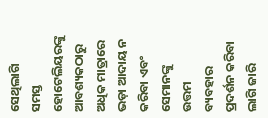ସେଥିଲାଗି ସମସ୍ତ ହୋଟେଲିୟରଙ୍କୁ ଆବଶ୍ୟକଠାରୁ ଅଧିକ ମାତ୍ରାରେ ଭଡ଼ା ଆଦାୟ ନ କରିବା ଏବଂ ସେମାନଙ୍କୁ ଉତ୍ତମ ବ୍ୟବହାର ପ୍ରଦର୍ଶନ କରିବା ଲାଗି ଜାରି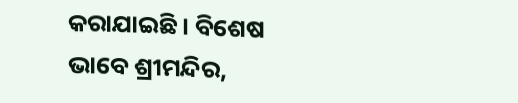କରାଯାଇଛି । ବିଶେଷ ଭାବେ ଶ୍ରୀମନ୍ଦିର,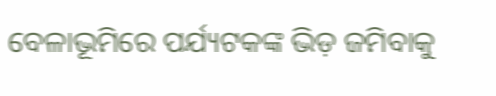ବେଳାଭୂମିରେ ପର୍ଯ୍ୟଟକଙ୍କ ଭିଡ଼ ଜମିବାକୁ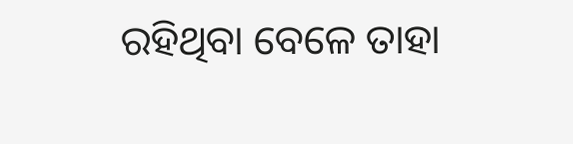ରହିଥିବା ବେଳେ ତାହା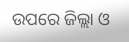ଉପରେ ଜିଲ୍ଲା ଓ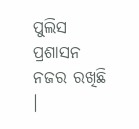ପୁଲିସ ପ୍ରଶାସନ ନଜର ରଖିଛି ।